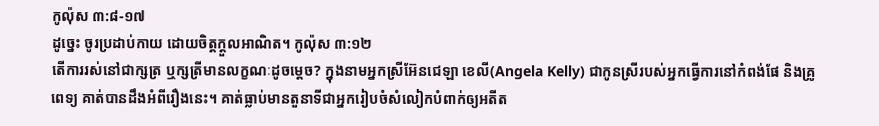កូល៉ុស ៣:៨-១៧
ដូច្នេះ ចូរប្រដាប់កាយ ដោយចិត្តក្តួលអាណិត។ កូល៉ុស ៣:១២
តើការរស់នៅជាក្សត្រ ឬក្សត្រីមានលក្ខណៈដូចម្តេច? ក្នុងនាមអ្នកស្រីអ៊ែនជេឡា ខេលី(Angela Kelly) ជាកូនស្រីរបស់អ្នកធ្វើការនៅកំពង់ផែ និងគ្រូពេទ្យ គាត់បានដឹងអំពីរឿងនេះ។ គាត់ធ្លាប់មានតួនាទីជាអ្នករៀបចំសំលៀកបំពាក់ឲ្យអតីត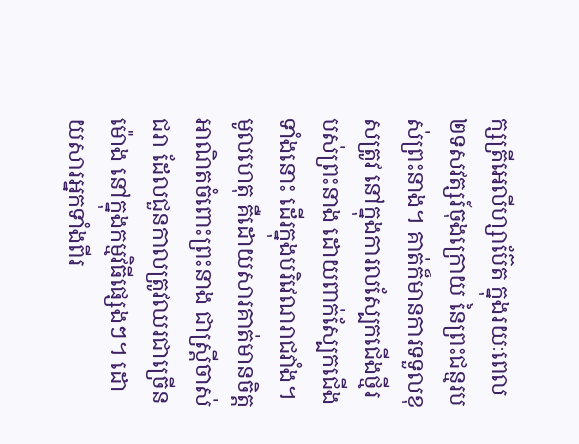ក្សត្រីអេលីហ្សាប៊ែត ក្នុងរយៈពេល២ទសវត្សរ៍ចុងក្រោយ នៃព្រះជន្មរបស់ព្រះនាង។ គាត់ក៏មានការទទួលខុសត្រូវ នៅក្នុងការលស្បែកជើងថ្មីរបស់ព្រះនាង ដោយពាក់ស្បែកជើងទាំងនោះ ដើរក្នុងបរិវេណរាជវាំង។ មូលហេតុ គឺដោយសារគាត់មានចិត្តអាណិតចំពោះព្រះនាង ជាស្រ្តីចាស់ជរា ដែលជួនកាលត្រូវឈរជាច្រើនម៉ោង នៅក្នុងកម្មវិធីផ្សេងៗ។ ដោយសារអ្នកទាំងពីរ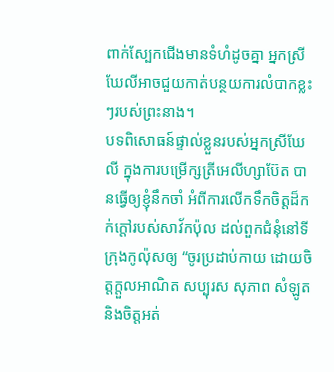ពាក់ស្បែកជើងមានទំហំដូចគ្នា អ្នកស្រីឃែលីអាចជួយកាត់បន្ថយការលំបាកខ្លះៗរបស់ព្រះនាង។
បទពិសោធន៍ផ្ទាល់ខ្លួនរបស់អ្នកស្រីឃែលី ក្នុងការបម្រើក្សត្រីអេលីហ្សាប៊ែត បានធ្វើឲ្យខ្ញុំនឹកចាំ អំពីការលើកទឹកចិត្តដ៏កក់ក្តៅរបស់សាវ័កប៉ុល ដល់ពួកជំនុំនៅទីក្រុងកូល៉ុសឲ្យ “ចូរប្រដាប់កាយ ដោយចិត្តក្ដួលអាណិត សប្បុរស សុភាព សំឡូត និងចិត្តអត់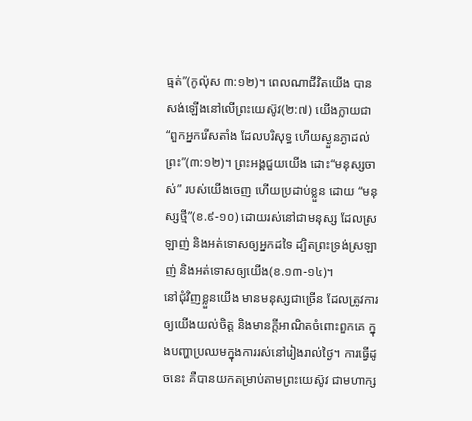ធ្មត់”(កូល៉ុស ៣:១២)។ ពេលណាជីវិតយើង បានសង់ឡើងនៅលើព្រះយេស៊ូវ(២:៧) យើងក្លាយជា “ពួកអ្នករើសតាំង ដែលបរិសុទ្ធ ហើយស្ងួនភ្ងាដល់ព្រះ”(៣:១២)។ ព្រះអង្គជួយយើង ដោះ“មនុស្សចាស់” របស់យើងចេញ ហើយប្រដាប់ខ្លួន ដោយ “មនុស្សថ្មី”(ខ.៩-១០) ដោយរស់នៅជាមនុស្ស ដែលស្រឡាញ់ និងអត់ទោសឲ្យអ្នកដទៃ ដ្បិតព្រះទ្រង់ស្រឡាញ់ និងអត់ទោសឲ្យយើង(ខ.១៣-១៤)។
នៅជុំវិញខ្លួនយើង មានមនុស្សជាច្រើន ដែលត្រូវការឲ្យយើងយល់ចិត្ត និងមានក្តីអាណិតចំពោះពួកគេ ក្នុងបញ្ហាប្រឈមក្នុងការរស់នៅរៀងរាល់ថ្ងៃ។ ការធ្វើដូចនេះ គឺបានយកតម្រាប់តាមព្រះយេស៊ូវ ជាមហាក្ស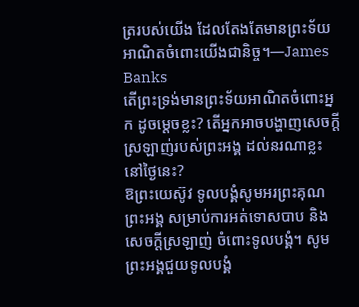ត្ររបស់យើង ដែលតែងតែមានព្រះទ័យអាណិតចំពោះយើងជានិច្ច។—James Banks
តើព្រះទ្រង់មានព្រះទ័យអាណិតចំពោះអ្នក ដូចម្តេចខ្លះ? តើអ្នកអាចបង្ហាញសេចក្តីស្រឡាញ់របស់ព្រះអង្គ ដល់នរណាខ្លះ នៅថ្ងៃនេះ?
ឱព្រះយេស៊ូវ ទូលបង្គំសូមអរព្រះគុណព្រះអង្គ សម្រាប់ការអត់ទោសបាប និងសេចក្តីស្រឡាញ់ ចំពោះទូលបង្គំ។ សូមព្រះអង្គជួយទូលបង្គំ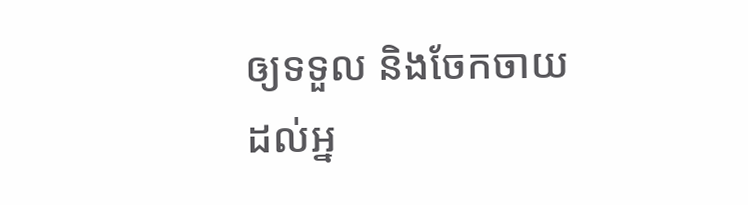ឲ្យទទួល និងចែកចាយដល់អ្ន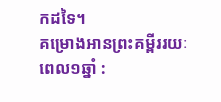កដទៃ។
គម្រោងអានព្រះគម្ពីររយៈពេល១ឆ្នាំ :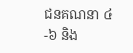ជនគណនា ៤-៦ និង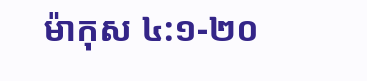ម៉ាកុស ៤:១-២០